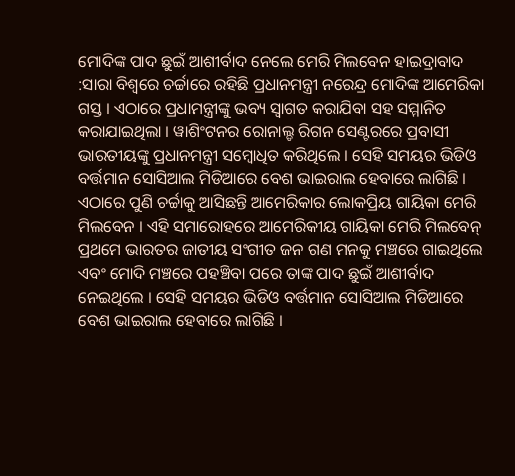ମୋଦିଙ୍କ ପାଦ ଛୁଇଁ ଆଶୀର୍ବାଦ ନେଲେ ମେରି ମିଲବେନ ହାଇଦ୍ରାବାଦ :ସାରା ବିଶ୍ବରେ ଚର୍ଚ୍ଚାରେ ରହିଛି ପ୍ରଧାନମନ୍ତ୍ରୀ ନରେନ୍ଦ୍ର ମୋଦିଙ୍କ ଆମେରିକା ଗସ୍ତ । ଏଠାରେ ପ୍ରଧାମନ୍ତ୍ରୀଙ୍କୁ ଭବ୍ୟ ସ୍ବାଗତ କରାଯିବା ସହ ସମ୍ମାନିତ କରାଯାଇଥିଲା । ୱାଶିଂଟନର ରୋନାଲ୍ଡ ରିଗନ ସେଣ୍ଟରରେ ପ୍ରବାସୀ ଭାରତୀୟଙ୍କୁ ପ୍ରଧାନମନ୍ତ୍ରୀ ସମ୍ବୋଧିତ କରିଥିଲେ । ସେହି ସମୟର ଭିଡିଓ ବର୍ତ୍ତମାନ ସୋସିଆଲ ମିଡିଆରେ ବେଶ ଭାଇରାଲ ହେବାରେ ଲାଗିଛି । ଏଠାରେ ପୁଣି ଚର୍ଚ୍ଚାକୁ ଆସିଛନ୍ତି ଆମେରିକାର ଲୋକପ୍ରିୟ ଗାୟିକା ମେରି ମିଲବେନ । ଏହି ସମାରୋହରେ ଆମେରିକୀୟ ଗାୟିକା ମେରି ମିଲବେନ୍ ପ୍ରଥମେ ଭାରତର ଜାତୀୟ ସଂଗୀତ ଜନ ଗଣ ମନକୁ ମଞ୍ଚରେ ଗାଇଥିଲେ ଏବଂ ମୋଦି ମଞ୍ଚରେ ପହଞ୍ଚିବା ପରେ ତାଙ୍କ ପାଦ ଛୁଇଁ ଆଶୀର୍ବାଦ ନେଇଥିଲେ । ସେହି ସମୟର ଭିଡିଓ ବର୍ତ୍ତମାନ ସୋସିଆଲ ମିଡିଆରେ ବେଶ ଭାଇରାଲ ହେବାରେ ଲାଗିଛି ।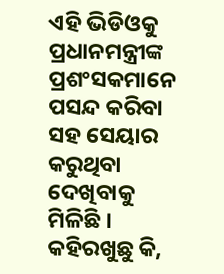ଏହି ଭିଡିଓକୁ ପ୍ରଧାନମନ୍ତ୍ରୀଙ୍କ ପ୍ରଶଂସକମାନେ ପସନ୍ଦ କରିବା ସହ ସେୟାର କରୁଥିବା ଦେଖିବାକୁ ମିଳିଛି ।
କହିରଖୁଛୁ କି,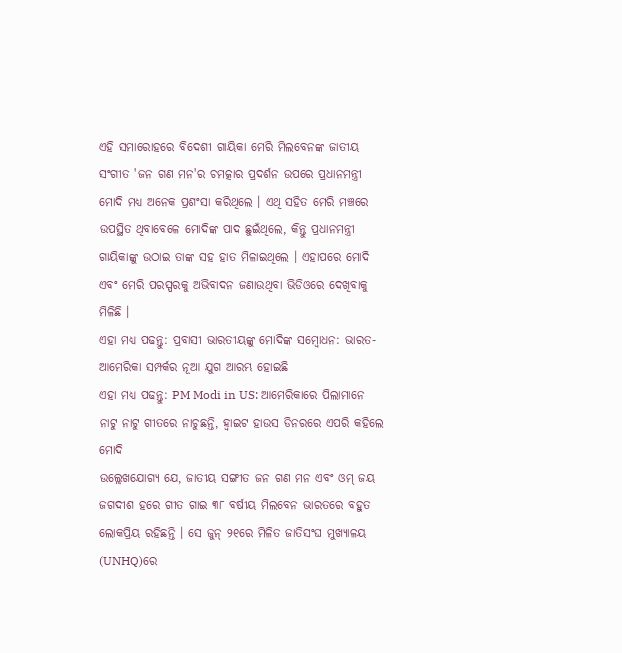ଏହି ସମାରୋହରେ ବିଦେଶୀ ଗାୟିକା ମେରି ମିଲବେନଙ୍କ ଜାତୀୟ ସଂଗୀତ 'ଜନ ଗଣ ମନ'ର ଚମତ୍କାର ପ୍ରଦର୍ଶନ ଉପରେ ପ୍ରଧାନମନ୍ତ୍ରୀ ମୋଦି ମଧ୍ୟ ଅନେକ ପ୍ରଶଂସା କରିଥିଲେ । ଏଥି ସହିତ ମେରି ମଞ୍ଚରେ ଉପସ୍ଥିତ ଥିବାବେଳେ ମୋଦିଙ୍କ ପାଦ ଛୁଇଁଥିଲେ, କିନ୍ତୁ ପ୍ରଧାନମନ୍ତ୍ରୀ ଗାୟିକାଙ୍କୁ ଉଠାଇ ତାଙ୍କ ସହ ହାତ ମିଳାଇଥିଲେ । ଏହାପରେ ମୋଦି ଏବଂ ମେରି ପରସ୍ପରକୁ ଅଭିବାଦନ ଜଣାଉଥିବା ଭିଡିଓରେ ଦେଖିବାକୁ ମିଳିଛି ।
ଏହା ମଧ୍ୟ ପଢନ୍ତୁ: ପ୍ରବାସୀ ଭାରତୀୟଙ୍କୁ ମୋଦିଙ୍କ ସମ୍ବୋଧନ: ଭାରତ-ଆମେରିକା ସମ୍ପର୍କର ନୂଆ ଯୁଗ ଆରମ୍ଭ ହୋଇଛି
ଏହା ମଧ୍ୟ ପଢନ୍ତୁ: PM Modi in US: ଆମେରିକାରେ ପିଲାମାନେ ନାଟୁ ନାଟୁ ଗୀତରେ ନାଚୁଛନ୍ତି, ହ୍ବାଇଟ ହାଉସ ଡିନରରେ ଏପରି କହିଲେ ମୋଦି
ଉଲ୍ଲେଖଯୋଗ୍ୟ ଯେ, ଜାତୀୟ ସଙ୍ଗୀତ ଜନ ଗଣ ମନ ଏବଂ ଓମ୍ ଜୟ ଜଗଦୀଶ ହରେ ଗୀତ ଗାଇ ୩୮ ବର୍ଷୀୟ ମିଲବେନ ଭାରତରେ ବହୁତ ଲୋକପ୍ରିୟ ରହିଛନ୍ତି । ସେ ଜୁନ୍ ୨୧ରେ ମିଳିତ ଜାତିସଂଘ ମୁଖ୍ୟାଳୟ (UNHQ)ରେ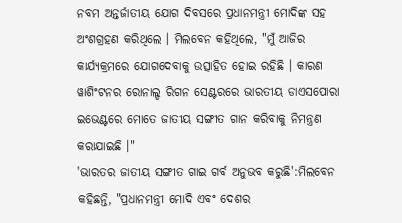ନବମ ଅନ୍ତର୍ଜାତୀୟ ଯୋଗ ଦିବସରେ ପ୍ରଧାନମନ୍ତ୍ରୀ ମୋଦିଙ୍କ ସହ ଅଂଶଗ୍ରହଣ କରିଥିଲେ । ମିଲବେନ କହିଥିଲେ, "ମୁଁ ଆଜିର କାର୍ଯ୍ୟକ୍ରମରେ ଯୋଗଦେବାକୁ ଉତ୍ସାହିତ ହୋଇ ରହିଛି । କାରଣ ୱାଶିଂଟନର ରୋନାଲ୍ଡ ରିଗନ ସେଣ୍ଟରରେ ଭାରତୀୟ ଡାଏସପୋରା ଇଭେଣ୍ଟରେ ମୋତେ ଜାତୀୟ ସଙ୍ଗୀତ ଗାନ କରିବାକୁ ନିମନ୍ତ୍ରଣ କରାଯାଇଛି ।"
'ଭାରତର ଜାତୀୟ ସଙ୍ଗୀତ ଗାଇ ଗର୍ବ ଅନୁଭବ କରୁଛି':ମିଲବେନ କହିଛନ୍ତି, "ପ୍ରଧାନମନ୍ତ୍ରୀ ମୋଦି ଏବଂ ଦେଶର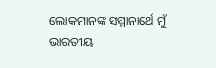ଲୋକମାନଙ୍କ ସମ୍ମାନାର୍ଥେ ମୁଁ ଭାରତୀୟ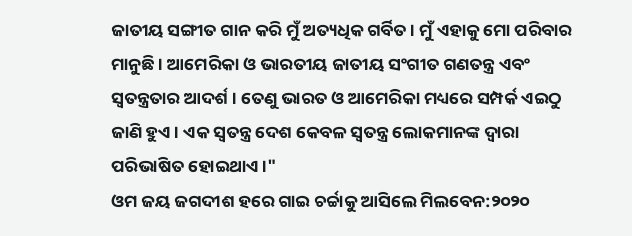ଜାତୀୟ ସଙ୍ଗୀତ ଗାନ କରି ମୁଁ ଅତ୍ୟଧିକ ଗର୍ବିତ । ମୁଁ ଏହାକୁ ମୋ ପରିବାର ମାନୁଛି । ଆମେରିକା ଓ ଭାରତୀୟ ଜାତୀୟ ସଂଗୀତ ଗଣତନ୍ତ୍ର ଏବଂ ସ୍ବତନ୍ତ୍ରତାର ଆଦର୍ଶ । ତେଣୁ ଭାରତ ଓ ଆମେରିକା ମଧ୍ୟରେ ସମ୍ପର୍କ ଏଇଠୁ ଜାଣି ହୁଏ । ଏକ ସ୍ବତନ୍ତ୍ର ଦେଶ କେବଳ ସ୍ବତନ୍ତ୍ର ଲୋକମାନଙ୍କ ଦ୍ୱାରା ପରିଭାଷିତ ହୋଇଥାଏ ।"
ଓମ ଜୟ ଜଗଦୀଶ ହରେ ଗାଇ ଚର୍ଚ୍ଚାକୁ ଆସିଲେ ମିଲବେନ:୨୦୨୦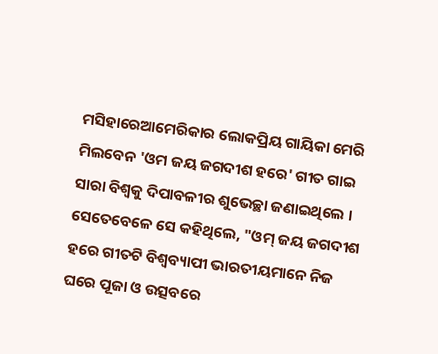ମସିହାରେଆମେରିକାର ଲୋକପ୍ରିୟ ଗାୟିକା ମେରି ମିଲବେନ 'ଓମ ଜୟ ଜଗଦୀଶ ହରେ' ଗୀତ ଗାଇ ସାରା ବିଶ୍ବକୁ ଦିପାବଳୀର ଶୁଭେଚ୍ଛା ଜଣାଇଥିଲେ । ସେତେବେଳେ ସେ କହିଥିଲେ, "ଓମ୍ ଜୟ ଜଗଦୀଶ ହରେ ଗୀତଟି ବିଶ୍ବବ୍ୟାପୀ ଭାରତୀୟମାନେ ନିଜ ଘରେ ପୂଜା ଓ ଉତ୍ସବରେ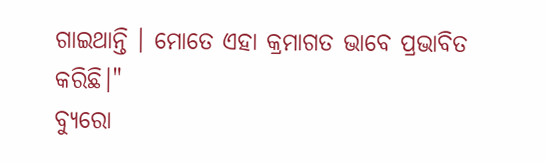ଗାଇଥାନ୍ତି । ମୋତେ ଏହା କ୍ରମାଗତ ଭାବେ ପ୍ରଭାବିତ କରିଛି।"
ବ୍ୟୁରୋ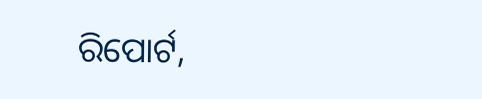ରିପୋର୍ଟ,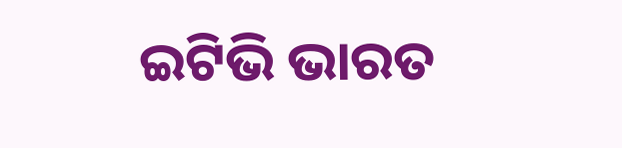ଇଟିଭି ଭାରତ